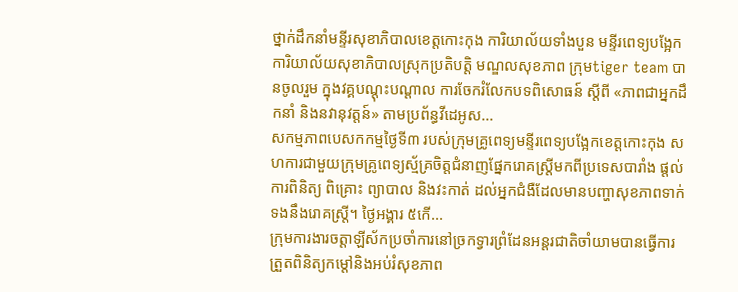ថ្នាក់ដឹកនាំមន្ទីរសុខាភិបាលខេត្តកោះកុង ការិយាល័យទាំងបួន មន្ទីរពេទ្យបង្អែក ការិយាល័យសុខាភិបាលស្រុកប្រតិបត្តិ មណ្ឌលសុខភាព ក្រុមtiger team បានចូលរួម ក្នុងវគ្គបណ្ដុះបណ្ដាល ការចែករំលែកបទពិសោធន៍ ស្តីពី «ភាពជាអ្នកដឹកនាំ និងនវានុវត្តន៍» តាមប្រព័ន្ធវីដេអូស...
សកម្មភាពបេសកកម្មថ្ងៃទី៣ របស់ក្រុមគ្រូពេទ្យមន្ទីរពេទ្យបង្អែកខេត្តកោះកុង សហការជាមួយក្រុមគ្រូពេទ្យស្ម័គ្រចិត្តជំនាញផ្នែករោគស្ត្រីមកពីប្រទេសបារាំង ផ្ដល់ការពិនិត្យ ពិគ្រោះ ព្យាបាល និងវះកាត់ ដល់អ្នកជំងឺដែលមានបញ្ហាសុខភាពទាក់ទងនឹងរោគស្ត្រី។ ថ្ងៃអង្គារ ៥កើ...
ក្រុមការងារចត្តាឡីស័កប្រចាំការនៅច្រកទ្វារព្រំដែនអន្ដរជាតិចាំយាមបានធ្វើការត្រួតពិនិត្យកម្ដៅនិងអប់រំសុខភាព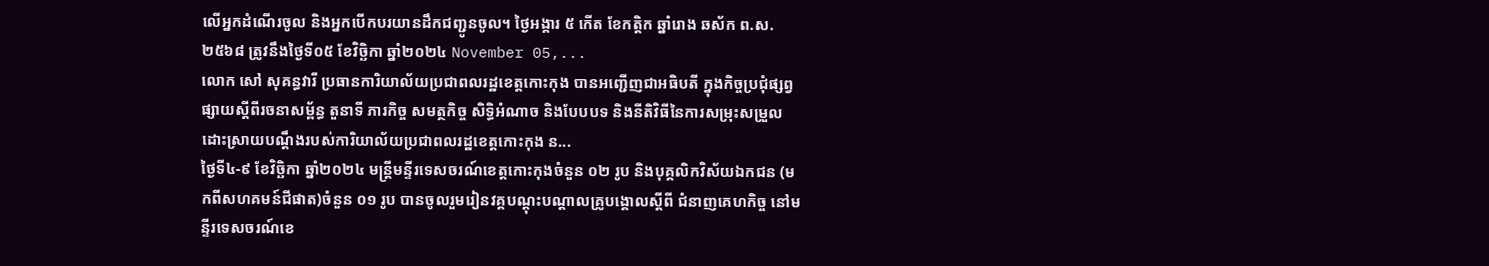លើអ្នកដំណើរចូល និងអ្នកបើកបរយានដឹកជញ្ជូនចូល។ ថ្ងៃអង្គារ ៥ កើត ខែកត្តិក ឆ្នាំរោង ឆស័ក ព.ស.២៥៦៨ ត្រូវនឹងថ្ងៃទី០៥ ខែវិច្ឆិកា ឆ្នាំ២០២៤ November 05,...
លោក សៅ សុគន្ធវារី ប្រធានការិយាល័យប្រជាពលរដ្ឋខេត្តកោះកុង បានអញ្ជើញជាអធិបតី ក្នុងកិច្ចប្រជុំផ្សព្វផ្សាយស្ដីពីរចនាសម្ព័ន្ធ តួនាទី ភារកិច្ច សមត្ថកិច្ច សិទ្ធិអំណាច និងបែបបទ និងនីតិវិធីនៃការសម្រុះសម្រួលដោះស្រាយបណ្ដឹងរបស់ការិយាល័យប្រជាពលរដ្ឋខេត្តកោះកុង ន...
ថ្ងៃទី៤-៩ ខែវិច្ឆិកា ឆ្នាំ២០២៤ មន្រ្តីមន្ទីរទេសចរណ៍ខេត្តកោះកុងចំនួន ០២ រូប និងបុគ្គលិកវិស័យឯកជន (មកពីសហគមន៍ជីផាត)ចំនួន ០១ រូប បានចូលរួមរៀនវគ្គបណ្តុះបណ្តាលគ្រូបង្គោលស្តីពី ជំនាញគេហកិច្ច នៅមន្ទីរទេសចរណ៍ខេ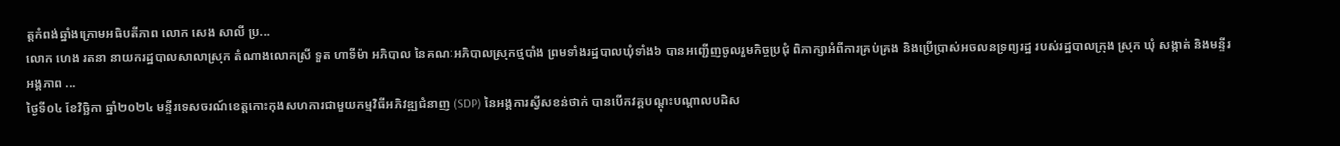ត្តកំពង់ឆ្នាំងក្រោមអធិបតីភាព លោក សេង សាលី ប្រ...
លោក ហេង រតនា នាយករដ្ឋបាលសាលាស្រុក តំណាងលោកស្រី ទួត ហាទីម៉ា អភិបាល នៃគណៈអភិបាលស្រុកថ្មបាំង ព្រមទាំងរដ្ឋបាលឃុំទាំង៦ បានអញ្ជើញចូលរួមកិច្ចប្រជុំ ពិភាក្សាអំពីការគ្រប់គ្រង និងប្រើប្រាស់អចលនទ្រព្យរដ្ឋ របស់រដ្ឋបាលក្រុង ស្រុក ឃុំ សង្កាត់ និងមន្ទីរ អង្គភាព ...
ថ្ងៃទី០៤ ខែវិច្ឆិកា ឆ្នាំ២០២៤ មន្ទីរទេសចរណ៍ខេត្តកោះកុងសហការជាមួយកម្មវិធីអភិវឌ្ឍជំនាញ (SDP) នៃអង្គការស្វីសខន់ថាក់ បានបើកវគ្គបណ្តុះបណ្តាលបដិស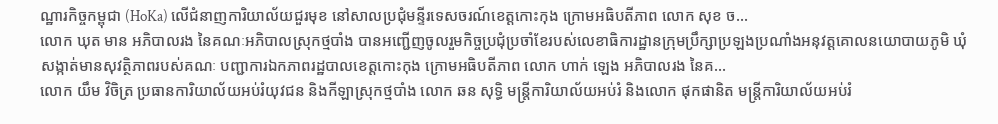ណ្ឋារកិច្ចកម្ពុជា (HoKa) លើជំនាញការិយាល័យជួរមុខ នៅសាលប្រជុំមន្ទីរទេសចរណ៍ខេត្តកោះកុង ក្រោមអធិបតីភាព លោក សុខ ច...
លោក ឃុត មាន អភិបាលរង នៃគណៈអភិបាលស្រុកថ្មបាំង បានអញ្ជើញចូលរួមកិច្ចប្រជុំប្រចាំខែរបស់លេខាធិការដ្ឋានក្រុមប្រឹក្សាប្រឡងប្រណាំងអនុវត្តគោលនយោបាយភូមិ ឃុំ សង្កាត់មានសុវត្ថិភាពរបស់គណៈ បញ្ជាការឯកភាពរដ្ឋបាលខេត្តកោះកុង ក្រោមអធិបតីភាព លោក ហាក់ ឡេង អភិបាលរង នៃគ...
លោក យឹម វិចិត្រ ប្រធានការិយាល័យអប់រំយុវជន និងកីឡាស្រុកថ្មបាំង លោក ឆន សុទ្ធិ មន្ត្រីការិយាល័យអប់រំ និងលោក ផុកផានិត មន្រ្តីការិយាល័យអប់រំ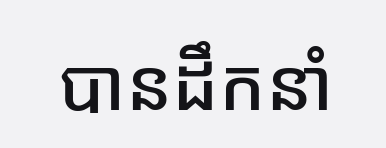បានដឹកនាំ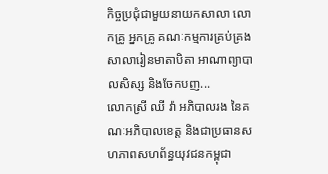កិច្ចប្រជុំជាមួយនាយកសាលា លោកគ្រូ អ្នកគ្រូ គណៈកម្មការគ្រប់គ្រងសាលារៀនមាតាបិតា អាណាព្យាបាលសិស្ស និងចែកបញ...
លោកស្រី ឈី វ៉ា អភិបាលរង នៃគណៈអភិបាលខេត្ត និងជាប្រធានសហភាពសហព័ន្ធយុវជនកម្ពុជា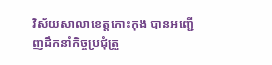វិស័យសាលាខេត្តកោះកុង បានអញ្ជើញដឹកនាំកិច្ចប្រជុំត្រួ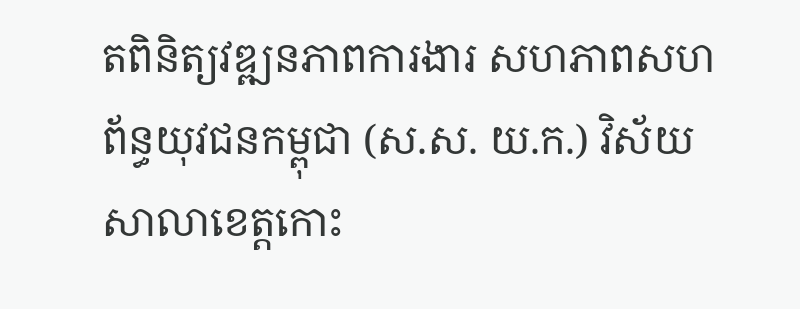តពិនិត្យវឌ្ឍនភាពការងារ សហភាពសហព័ន្ធយុវជនកម្ពុជា (ស.ស. យ.ក.) វិស័យសាលាខេត្តកោះ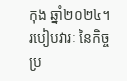កុង ឆ្នាំ២០២៤។របៀបវារៈ នៃកិច្ចប្រ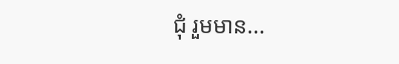ជុំ រួមមាន...